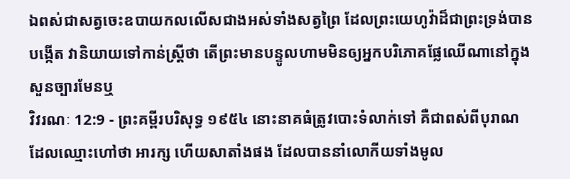ឯពស់ជាសត្វចេះឧបាយកលលើសជាងអស់ទាំងសត្វព្រៃ ដែលព្រះយេហូវ៉ាដ៏ជាព្រះទ្រង់បានបង្កើត វានិយាយទៅកាន់ស្ត្រីថា តើព្រះមានបន្ទូលហាមមិនឲ្យអ្នកបរិភោគផ្លែឈើណានៅក្នុងសួនច្បារមែនឬ
វិវរណៈ 12:9 - ព្រះគម្ពីរបរិសុទ្ធ ១៩៥៤ នោះនាគធំត្រូវបោះទំលាក់ទៅ គឺជាពស់ពីបុរាណ ដែលឈ្មោះហៅថា អារក្ស ហើយសាតាំងផង ដែលបាននាំលោកីយទាំងមូល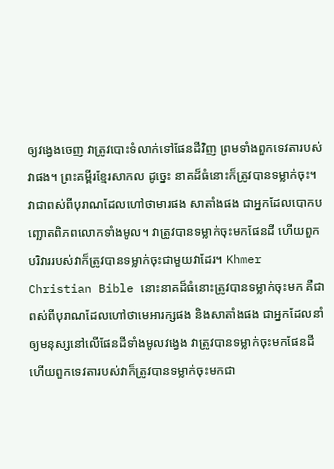ឲ្យវង្វេងចេញ វាត្រូវបោះទំលាក់ទៅផែនដីវិញ ព្រមទាំងពួកទេវតារបស់វាផង។ ព្រះគម្ពីរខ្មែរសាកល ដូច្នេះ នាគដ៏ធំនោះក៏ត្រូវបានទម្លាក់ចុះ។ វាជាពស់ពីបុរាណដែលហៅថាមារផង សាតាំងផង ជាអ្នកដែលបោកបញ្ឆោតពិភពលោកទាំងមូល។ វាត្រូវបានទម្លាក់ចុះមកផែនដី ហើយពួកបរិវាររបស់វាក៏ត្រូវបានទម្លាក់ចុះជាមួយវាដែរ។ Khmer Christian Bible នោះនាគដ៏ធំនោះត្រូវបានទម្លាក់ចុះមក គឺជាពស់ពីបុរាណដែលហៅថាមេអារក្សផង និងសាតាំងផង ជាអ្នកដែលនាំឲ្យមនុស្សនៅលើផែនដីទាំងមូលវង្វេង វាត្រូវបានទម្លាក់ចុះមកផែនដី ហើយពួកទេវតារបស់វាក៏ត្រូវបានទម្លាក់ចុះមកជា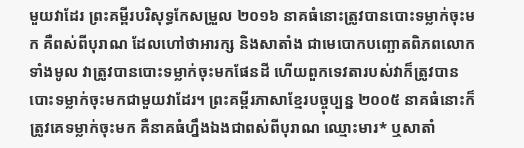មួយវាដែរ ព្រះគម្ពីរបរិសុទ្ធកែសម្រួល ២០១៦ នាគធំនោះត្រូវបានបោះទម្លាក់ចុះមក គឺពស់ពីបុរាណ ដែលហៅថាអារក្ស និងសាតាំង ជាមេបោកបញ្ឆោតពិភពលោកទាំងមូល វាត្រូវបានបោះទម្លាក់ចុះមកផែនដី ហើយពួកទេវតារបស់វាក៏ត្រូវបានបោះទម្លាក់ចុះមកជាមួយវាដែរ។ ព្រះគម្ពីរភាសាខ្មែរបច្ចុប្បន្ន ២០០៥ នាគធំនោះក៏ត្រូវគេទម្លាក់ចុះមក គឺនាគធំហ្នឹងឯងជាពស់ពីបុរាណ ឈ្មោះមារ* ឬសាតាំ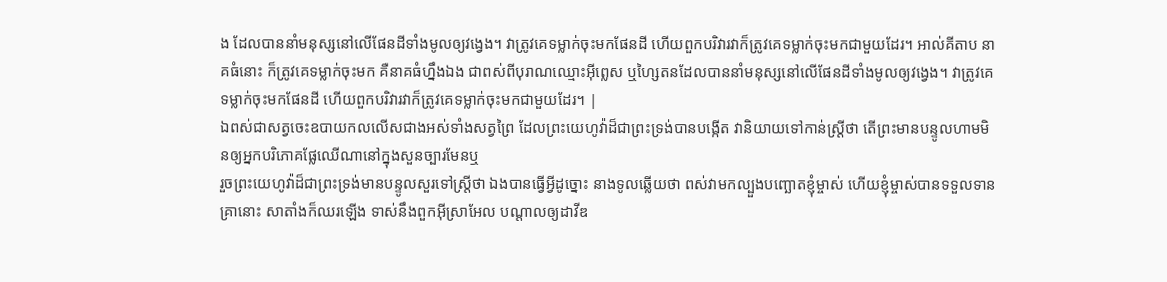ង ដែលបាននាំមនុស្សនៅលើផែនដីទាំងមូលឲ្យវង្វេង។ វាត្រូវគេទម្លាក់ចុះមកផែនដី ហើយពួកបរិវារវាក៏ត្រូវគេទម្លាក់ចុះមកជាមួយដែរ។ អាល់គីតាប នាគធំនោះ ក៏ត្រូវគេទម្លាក់ចុះមក គឺនាគធំហ្នឹងឯង ជាពស់ពីបុរាណឈ្មោះអ៊ីព្លេស ឬហ្សៃតនដែលបាននាំមនុស្សនៅលើផែនដីទាំងមូលឲ្យវង្វេង។ វាត្រូវគេទម្លាក់ចុះមកផែនដី ហើយពួកបរិវារវាក៏ត្រូវគេទម្លាក់ចុះមកជាមួយដែរ។ |
ឯពស់ជាសត្វចេះឧបាយកលលើសជាងអស់ទាំងសត្វព្រៃ ដែលព្រះយេហូវ៉ាដ៏ជាព្រះទ្រង់បានបង្កើត វានិយាយទៅកាន់ស្ត្រីថា តើព្រះមានបន្ទូលហាមមិនឲ្យអ្នកបរិភោគផ្លែឈើណានៅក្នុងសួនច្បារមែនឬ
រួចព្រះយេហូវ៉ាដ៏ជាព្រះទ្រង់មានបន្ទូលសួរទៅស្ត្រីថា ឯងបានធ្វើអ្វីដូច្នោះ នាងទូលឆ្លើយថា ពស់វាមកល្បួងបញ្ឆោតខ្ញុំម្ចាស់ ហើយខ្ញុំម្ចាស់បានទទួលទាន
គ្រានោះ សាតាំងក៏ឈរឡើង ទាស់នឹងពួកអ៊ីស្រាអែល បណ្តាលឲ្យដាវីឌ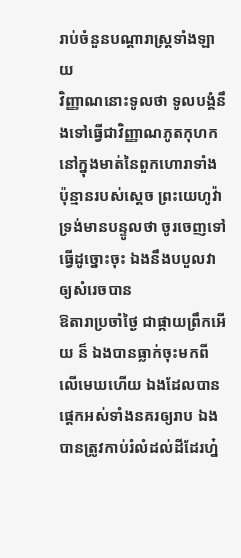រាប់ចំនួនបណ្តារាស្ត្រទាំងឡាយ
វិញ្ញាណនោះទូលថា ទូលបង្គំនឹងទៅធ្វើជាវិញ្ញាណភូតកុហកនៅក្នុងមាត់នៃពួកហោរាទាំងប៉ុន្មានរបស់ស្តេច ព្រះយេហូវ៉ាទ្រង់មានបន្ទូលថា ចូរចេញទៅធ្វើដូច្នោះចុះ ឯងនឹងបបួលវាឲ្យសំរេចបាន
ឱតារាប្រចាំថ្ងៃ ជាផ្កាយព្រឹកអើយ ន៏ ឯងបានធ្លាក់ចុះមកពីលើមេឃហើយ ឯងដែលបានផ្តេកអស់ទាំងនគរឲ្យរាប ឯងបានត្រូវកាប់រំលំដល់ដីដែរហ្ន៎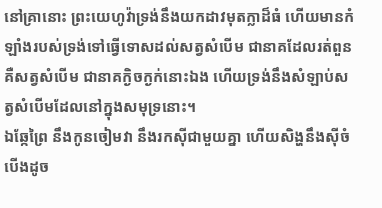នៅគ្រានោះ ព្រះយេហូវ៉ាទ្រង់នឹងយកដាវមុតក្លាដ៏ធំ ហើយមានកំឡាំងរបស់ទ្រង់ទៅធ្វើទោសដល់សត្វសំបើម ជានាគដែលរត់ពួន គឺសត្វសំបើម ជានាគក្ងិចក្ងក់នោះឯង ហើយទ្រង់នឹងសំឡាប់សត្វសំបើមដែលនៅក្នុងសមុទ្រនោះ។
ឯឆ្កែព្រៃ នឹងកូនចៀមវា នឹងរកស៊ីជាមួយគ្នា ហើយសិង្ហនឹងស៊ីចំបើងដូច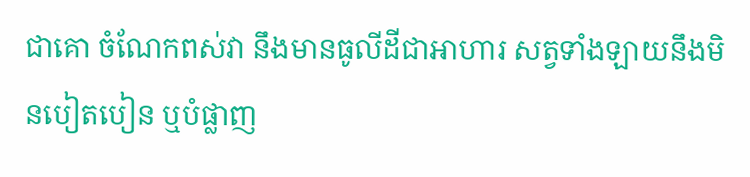ជាគោ ចំណែកពស់វា នឹងមានធូលីដីជាអាហារ សត្វទាំងឡាយនឹងមិនបៀតបៀន ឬបំផ្លាញ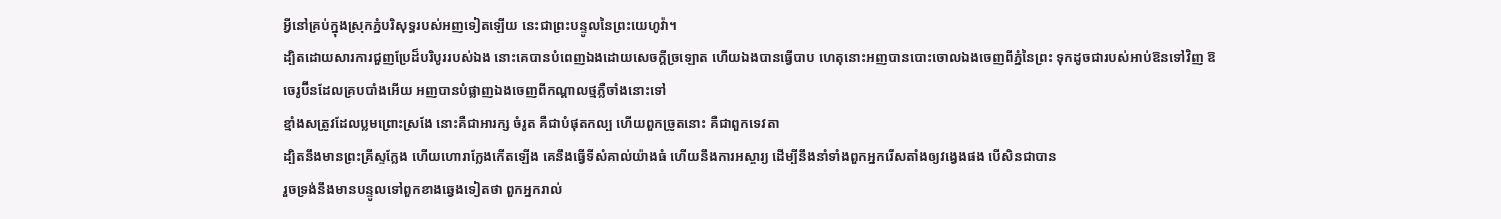អ្វីនៅគ្រប់ក្នុងស្រុកភ្នំបរិសុទ្ធរបស់អញទៀតឡើយ នេះជាព្រះបន្ទូលនៃព្រះយេហូវ៉ា។
ដ្បិតដោយសារការជួញប្រែដ៏បរិបូររបស់ឯង នោះគេបានបំពេញឯងដោយសេចក្ដីច្រឡោត ហើយឯងបានធ្វើបាប ហេតុនោះអញបានបោះចោលឯងចេញពីភ្នំនៃព្រះ ទុកដូចជារបស់អាប់ឱនទៅវិញ ឱចេរូប៊ីនដែលគ្របបាំងអើយ អញបានបំផ្លាញឯងចេញពីកណ្តាលថ្មភ្លឺចាំងនោះទៅ
ខ្មាំងសត្រូវដែលប្លមព្រោះស្រងែ នោះគឺជាអារក្ស ចំរូត គឺជាបំផុតកល្ប ហើយពួកច្រូតនោះ គឺជាពួកទេវតា
ដ្បិតនឹងមានព្រះគ្រីស្ទក្លែង ហើយហោរាក្លែងកើតឡើង គេនឹងធ្វើទីសំគាល់យ៉ាងធំ ហើយនឹងការអស្ចារ្យ ដើម្បីនឹងនាំទាំងពួកអ្នករើសតាំងឲ្យវង្វេងផង បើសិនជាបាន
រួចទ្រង់នឹងមានបន្ទូលទៅពួកខាងឆ្វេងទៀតថា ពួកអ្នករាល់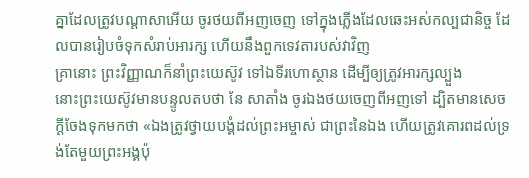គ្នាដែលត្រូវបណ្តាសាអើយ ចូរថយពីអញចេញ ទៅក្នុងភ្លើងដែលឆេះអស់កល្បជានិច្ច ដែលបានរៀបចំទុកសំរាប់អារក្ស ហើយនឹងពួកទេវតារបស់វាវិញ
គ្រានោះ ព្រះវិញ្ញាណក៏នាំព្រះយេស៊ូវ ទៅឯទីរហោស្ថាន ដើម្បីឲ្យត្រូវអារក្សល្បួង
នោះព្រះយេស៊ូវមានបន្ទូលតបថា នែ សាតាំង ចូរឯងថយចេញពីអញទៅ ដ្បិតមានសេចក្ដីចែងទុកមកថា «ឯងត្រូវថ្វាយបង្គំដល់ព្រះអម្ចាស់ ជាព្រះនៃឯង ហើយត្រូវគោរពដល់ទ្រង់តែមួយព្រះអង្គប៉ុ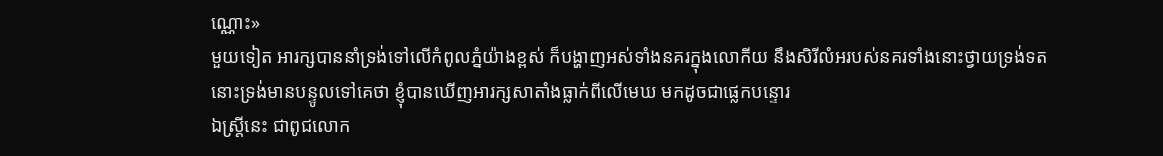ណ្ណោះ»
មួយទៀត អារក្សបាននាំទ្រង់ទៅលើកំពូលភ្នំយ៉ាងខ្ពស់ ក៏បង្ហាញអស់ទាំងនគរក្នុងលោកីយ នឹងសិរីលំអរបស់នគរទាំងនោះថ្វាយទ្រង់ទត
នោះទ្រង់មានបន្ទូលទៅគេថា ខ្ញុំបានឃើញអារក្សសាតាំងធ្លាក់ពីលើមេឃ មកដូចជាផ្លេកបន្ទោរ
ឯស្ត្រីនេះ ជាពូជលោក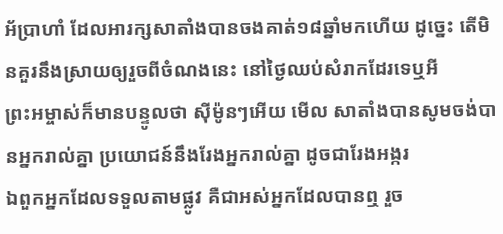អ័ប្រាហាំ ដែលអារក្សសាតាំងបានចងគាត់១៨ឆ្នាំមកហើយ ដូច្នេះ តើមិនគួរនឹងស្រាយឲ្យរួចពីចំណងនេះ នៅថ្ងៃឈប់សំរាកដែរទេឬអី
ព្រះអម្ចាស់ក៏មានបន្ទូលថា ស៊ីម៉ូនៗអើយ មើល សាតាំងបានសូមចង់បានអ្នករាល់គ្នា ប្រយោជន៍នឹងរែងអ្នករាល់គ្នា ដូចជារែងអង្ករ
ឯពួកអ្នកដែលទទួលតាមផ្លូវ គឺជាអស់អ្នកដែលបានឮ រួច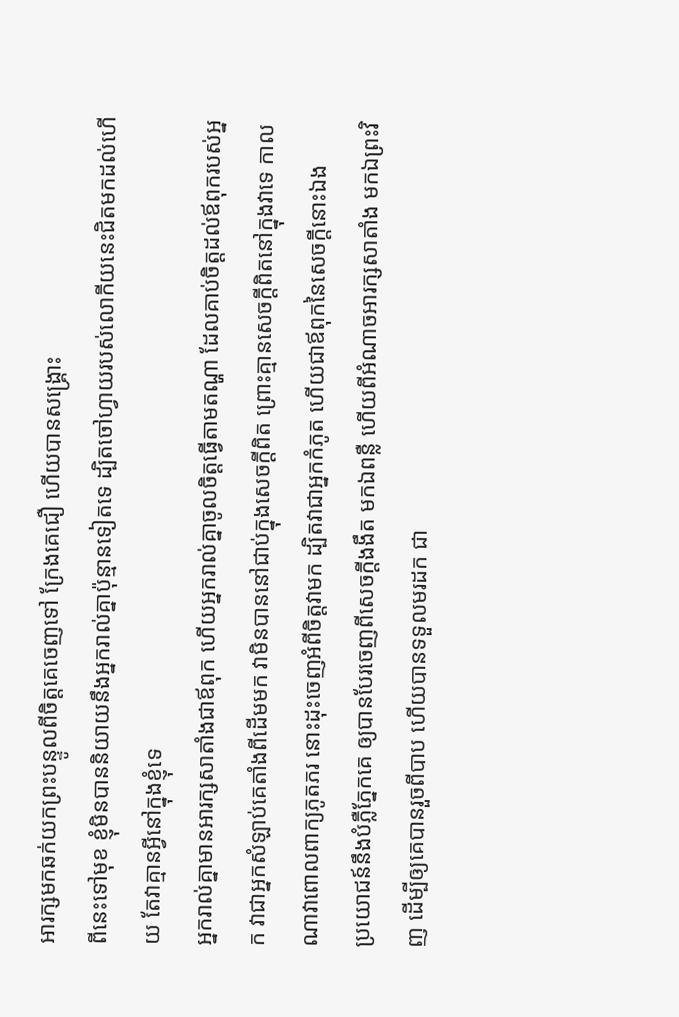អារក្សមកឆក់យកព្រះបន្ទូលពីចិត្តគេចេញទៅ ក្រែងគេជឿ ហើយបានសង្គ្រោះ
ពីនេះទៅមុខ ខ្ញុំមិនបាននិយាយនឹងអ្នករាល់គ្នាប៉ុន្មានទៀតទេ ដ្បិតចៅហ្វាយរបស់លោកីយនេះជិតមកដល់ហើយ តែវាគ្មានអ្វីនៅក្នុងខ្ញុំទេ
អ្នករាល់គ្នាមានអារក្សសាតាំងជាឪពុក ហើយអ្នករាល់គ្នាចូលចិត្តធ្វើតាមតណ្ហា ដែលគាប់ចិត្តដល់ឪពុករបស់អ្នក វាជាអ្នកសំឡាប់គេតាំងពីដើមមក វាមិនបាននៅជាប់ក្នុងសេចក្ដីពិត ព្រោះគ្មានសេចក្ដីពិតនៅក្នុងវាទេ កាលណាវាពោលពាក្យភូតភរ នោះដុះចេញអំពីចិត្តវាមក ដ្បិតវាជាអ្នកកំភូត ហើយជាឪពុកនៃសេចក្ដីនោះឯង
ប្រយោជន៍នឹងបំភ្លឺភ្នែកគេ ឲ្យបានបែរចេញពីសេចក្ដីងងឹត មកឯពន្លឺ ហើយពីអំណាចអារក្សសាតាំង មកឯព្រះវិញ ដើម្បីឲ្យគេបានរួចពីបាប ហើយបានទទួលមរដក ជា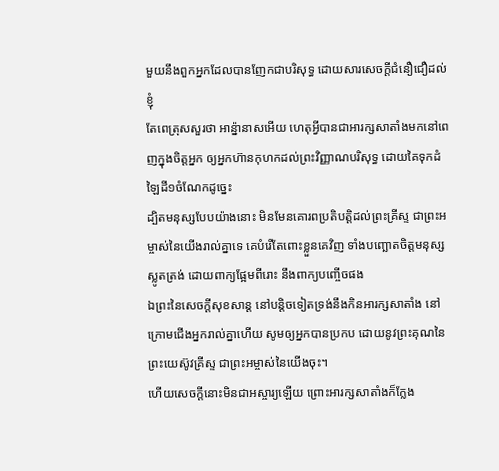មួយនឹងពួកអ្នកដែលបានញែកជាបរិសុទ្ធ ដោយសារសេចក្ដីជំនឿជឿដល់ខ្ញុំ
តែពេត្រុសសួរថា អាន៉្នានាសអើយ ហេតុអ្វីបានជាអារក្សសាតាំងមកនៅពេញក្នុងចិត្តអ្នក ឲ្យអ្នកហ៊ានកុហកដល់ព្រះវិញ្ញាណបរិសុទ្ធ ដោយគៃទុកដំឡៃដី១ចំណែកដូច្នេះ
ដ្បិតមនុស្សបែបយ៉ាងនោះ មិនមែនគោរពប្រតិបត្តិដល់ព្រះគ្រីស្ទ ជាព្រះអម្ចាស់នៃយើងរាល់គ្នាទេ គេបំរើតែពោះខ្លួនគេវិញ ទាំងបញ្ឆោតចិត្តមនុស្សស្លូតត្រង់ ដោយពាក្យផ្អែមពីរោះ នឹងពាក្យបញ្ចើចផង
ឯព្រះនៃសេចក្ដីសុខសាន្ត នៅបន្តិចទៀតទ្រង់នឹងកិនអារក្សសាតាំង នៅក្រោមជើងអ្នករាល់គ្នាហើយ សូមឲ្យអ្នកបានប្រកប ដោយនូវព្រះគុណនៃព្រះយេស៊ូវគ្រីស្ទ ជាព្រះអម្ចាស់នៃយើងចុះ។
ហើយសេចក្ដីនោះមិនជាអស្ចារ្យឡើយ ព្រោះអារក្សសាតាំងក៏ក្លែង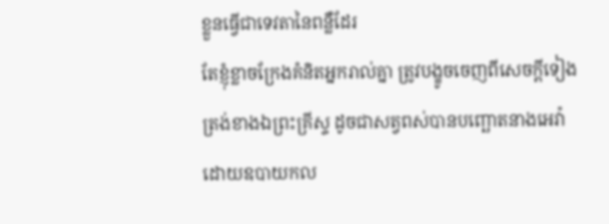ខ្លួនធ្វើជាទេវតានៃពន្លឺដែរ
តែខ្ញុំខ្លាចក្រែងគំនិតអ្នករាល់គ្នា ត្រូវបង្ខូចចេញពីសេចក្ដីទៀងត្រង់ខាងឯព្រះគ្រីស្ទ ដូចជាសត្វពស់បានបញ្ឆោតនាងអេវ៉ា ដោយឧបាយកល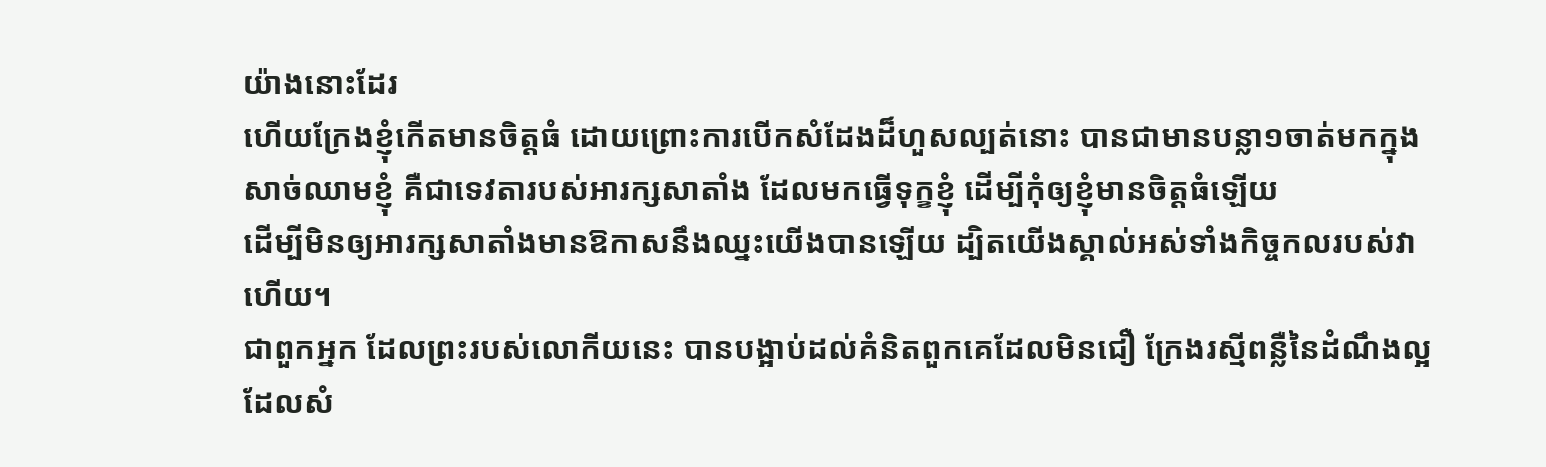យ៉ាងនោះដែរ
ហើយក្រែងខ្ញុំកើតមានចិត្តធំ ដោយព្រោះការបើកសំដែងដ៏ហួសល្បត់នោះ បានជាមានបន្លា១ចាត់មកក្នុងសាច់ឈាមខ្ញុំ គឺជាទេវតារបស់អារក្សសាតាំង ដែលមកធ្វើទុក្ខខ្ញុំ ដើម្បីកុំឲ្យខ្ញុំមានចិត្តធំឡើយ
ដើម្បីមិនឲ្យអារក្សសាតាំងមានឱកាសនឹងឈ្នះយើងបានឡើយ ដ្បិតយើងស្គាល់អស់ទាំងកិច្ចកលរបស់វាហើយ។
ជាពួកអ្នក ដែលព្រះរបស់លោកីយនេះ បានបង្អាប់ដល់គំនិតពួកគេដែលមិនជឿ ក្រែងរស្មីពន្លឺនៃដំណឹងល្អ ដែលសំ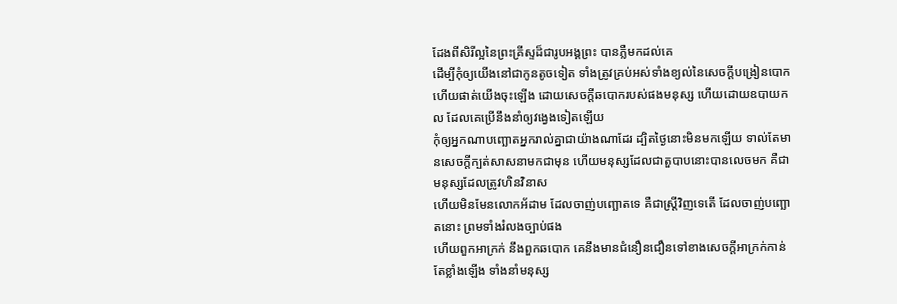ដែងពីសិរីល្អនៃព្រះគ្រីស្ទដ៏ជារូបអង្គព្រះ បានភ្លឺមកដល់គេ
ដើម្បីកុំឲ្យយើងនៅជាកូនតូចទៀត ទាំងត្រូវគ្រប់អស់ទាំងខ្យល់នៃសេចក្ដីបង្រៀនបោក ហើយផាត់យើងចុះឡើង ដោយសេចក្ដីឆបោករបស់ផងមនុស្ស ហើយដោយឧបាយកល ដែលគេប្រើនឹងនាំឲ្យវង្វេងទៀតឡើយ
កុំឲ្យអ្នកណាបញ្ឆោតអ្នករាល់គ្នាជាយ៉ាងណាដែរ ដ្បិតថ្ងៃនោះមិនមកឡើយ ទាល់តែមានសេចក្ដីក្បត់សាសនាមកជាមុន ហើយមនុស្សដែលជាតួបាបនោះបានលេចមក គឺជាមនុស្សដែលត្រូវហិនវិនាស
ហើយមិនមែនលោកអ័ដាម ដែលចាញ់បញ្ឆោតទេ គឺជាស្ត្រីវិញទេតើ ដែលចាញ់បញ្ឆោតនោះ ព្រមទាំងរំលងច្បាប់ផង
ហើយពួកអាក្រក់ នឹងពួកឆបោក គេនឹងមានជំនឿនជឿនទៅខាងសេចក្ដីអាក្រក់កាន់តែខ្លាំងឡើង ទាំងនាំមនុស្ស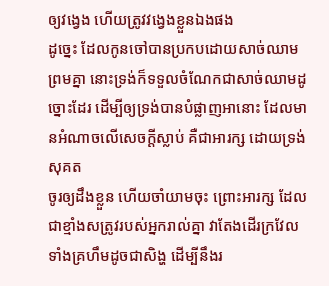ឲ្យវង្វេង ហើយត្រូវវង្វេងខ្លួនឯងផង
ដូច្នេះ ដែលកូនចៅបានប្រកបដោយសាច់ឈាមព្រមគ្នា នោះទ្រង់ក៏ទទួលចំណែកជាសាច់ឈាមដូច្នោះដែរ ដើម្បីឲ្យទ្រង់បានបំផ្លាញអានោះ ដែលមានអំណាចលើសេចក្ដីស្លាប់ គឺជាអារក្ស ដោយទ្រង់សុគត
ចូរឲ្យដឹងខ្លួន ហើយចាំយាមចុះ ព្រោះអារក្ស ដែលជាខ្មាំងសត្រូវរបស់អ្នករាល់គ្នា វាតែងដើរក្រវែល ទាំងគ្រហឹមដូចជាសិង្ហ ដើម្បីនឹងរ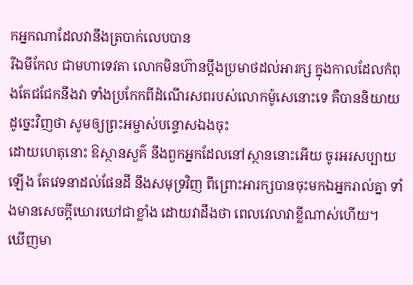កអ្នកណាដែលវានឹងត្របាក់លេបបាន
រីឯមីកែល ជាមហាទេវតា លោកមិនហ៊ានប្តឹងប្រមាថដល់អារក្ស ក្នុងកាលដែលកំពុងតែជជែកនឹងវា ទាំងប្រកែកពីដំណើរសពរបស់លោកម៉ូសេនោះទេ គឺបាននិយាយដូច្នេះវិញថា សូមឲ្យព្រះអម្ចាស់បន្ទោសឯងចុះ
ដោយហេតុនោះ ឱស្ថានសួគ៌ នឹងពួកអ្នកដែលនៅស្ថាននោះអើយ ចូរអរសប្បាយឡើង តែវេទនាដល់ផែនដី នឹងសមុទ្រវិញ ពីព្រោះអារក្សបានចុះមកឯអ្នករាល់គ្នា ទាំងមានសេចក្ដីឃោរឃៅជាខ្លាំង ដោយវាដឹងថា ពេលវេលាវាខ្លីណាស់ហើយ។
ឃើញមា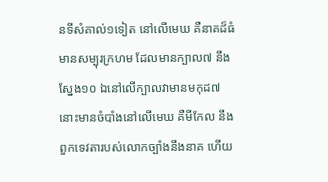នទីសំគាល់១ទៀត នៅលើមេឃ គឺនាគដ៏ធំមានសម្បុរក្រហម ដែលមានក្បាល៧ នឹងស្នែង១០ ឯនៅលើក្បាលវាមានមកុដ៧
នោះមានចំបាំងនៅលើមេឃ គឺមីកែល នឹងពួកទេវតារបស់លោកច្បាំងនឹងនាគ ហើយ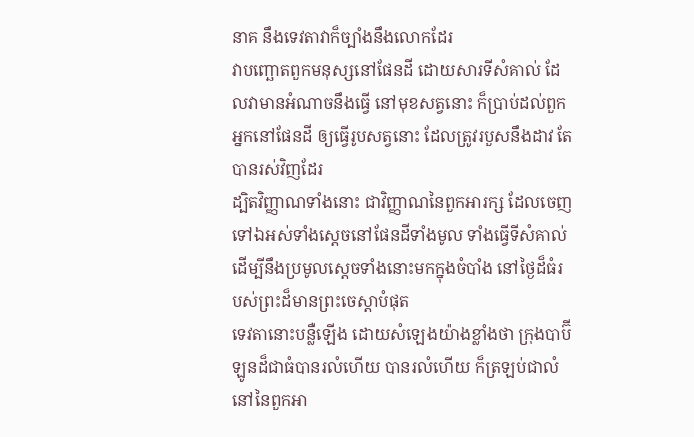នាគ នឹងទេវតាវាក៏ច្បាំងនឹងលោកដែរ
វាបញ្ឆោតពួកមនុស្សនៅផែនដី ដោយសារទីសំគាល់ ដែលវាមានអំណាចនឹងធ្វើ នៅមុខសត្វនោះ ក៏ប្រាប់ដល់ពួកអ្នកនៅផែនដី ឲ្យធ្វើរូបសត្វនោះ ដែលត្រូវរបួសនឹងដាវ តែបានរស់វិញដែរ
ដ្បិតវិញ្ញាណទាំងនោះ ជាវិញ្ញាណនៃពួកអារក្ស ដែលចេញទៅឯអស់ទាំងស្តេចនៅផែនដីទាំងមូល ទាំងធ្វើទីសំគាល់ ដើម្បីនឹងប្រមូលស្តេចទាំងនោះមកក្នុងចំបាំង នៅថ្ងៃដ៏ធំរបស់ព្រះដ៏មានព្រះចេស្តាបំផុត
ទេវតានោះបន្លឺឡើង ដោយសំឡេងយ៉ាងខ្លាំងថា ក្រុងបាប៊ីឡូនដ៏ជាធំបានរលំហើយ បានរលំហើយ ក៏ត្រឡប់ជាលំនៅនៃពួកអា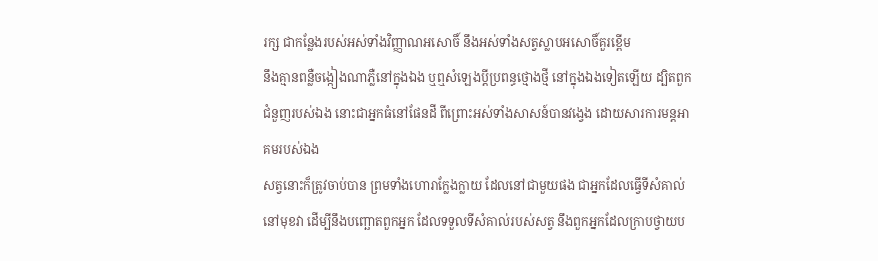រក្ស ជាកន្លែងរបស់អស់ទាំងវិញ្ញាណអសោចិ៍ នឹងអស់ទាំងសត្វស្លាបអសោចិ៍គួរខ្ពើម
នឹងគ្មានពន្លឺចង្កៀងណាភ្លឺនៅក្នុងឯង ឬឮសំឡេងប្ដីប្រពន្ធថ្មោងថ្មី នៅក្នុងឯងទៀតឡើយ ដ្បិតពួកជំនួញរបស់ឯង នោះជាអ្នកធំនៅផែនដី ពីព្រោះអស់ទាំងសាសន៍បានវង្វេង ដោយសារការមន្តអាគមរបស់ឯង
សត្វនោះក៏ត្រូវចាប់បាន ព្រមទាំងហោរាក្លែងក្លាយ ដែលនៅជាមួយផង ជាអ្នកដែលធ្វើទីសំគាល់នៅមុខវា ដើម្បីនឹងបញ្ឆោតពួកអ្នក ដែលទទួលទីសំគាល់របស់សត្វ នឹងពួកអ្នកដែលក្រាបថ្វាយប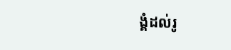ង្គំដល់រូ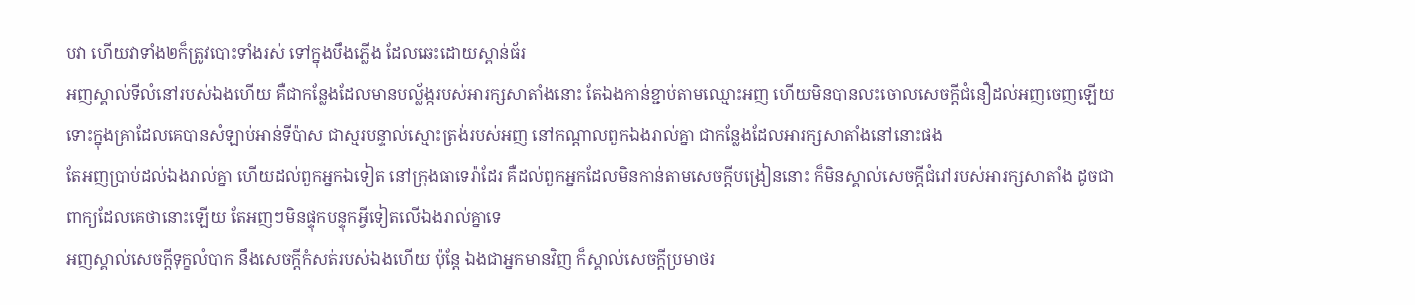បវា ហើយវាទាំង២ក៏ត្រូវបោះទាំងរស់ ទៅក្នុងបឹងភ្លើង ដែលឆេះដោយស្ពាន់ធ័រ
អញស្គាល់ទីលំនៅរបស់ឯងហើយ គឺជាកន្លែងដែលមានបល្ល័ង្ករបស់អារក្សសាតាំងនោះ តែឯងកាន់ខ្ជាប់តាមឈ្មោះអញ ហើយមិនបានលះចោលសេចក្ដីជំនឿដល់អញចេញឡើយ ទោះក្នុងគ្រាដែលគេបានសំឡាប់អាន់ទីប៉ាស ជាស្មរបន្ទាល់ស្មោះត្រង់របស់អញ នៅកណ្តាលពួកឯងរាល់គ្នា ជាកន្លែងដែលអារក្សសាតាំងនៅនោះផង
តែអញប្រាប់ដល់ឯងរាល់គ្នា ហើយដល់ពួកអ្នកឯទៀត នៅក្រុងធាទេរ៉ាដែរ គឺដល់ពួកអ្នកដែលមិនកាន់តាមសេចក្ដីបង្រៀននោះ ក៏មិនស្គាល់សេចក្ដីជំរៅរបស់អារក្សសាតាំង ដូចជាពាក្យដែលគេថានោះឡើយ តែអញៗមិនផ្ទុកបន្ទុកអ្វីទៀតលើឯងរាល់គ្នាទេ
អញស្គាល់សេចក្ដីទុក្ខលំបាក នឹងសេចក្ដីកំសត់របស់ឯងហើយ ប៉ុន្តែ ឯងជាអ្នកមានវិញ ក៏ស្គាល់សេចក្ដីប្រមាថរ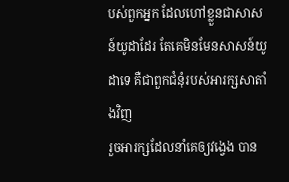បស់ពួកអ្នក ដែលហៅខ្លួនជាសាសន៍យូដាដែរ តែគេមិនមែនសាសន៍យូដាទេ គឺជាពួកជំនុំរបស់អារក្សសាតាំងវិញ
រួចអារក្សដែលនាំគេឲ្យវង្វេង បាន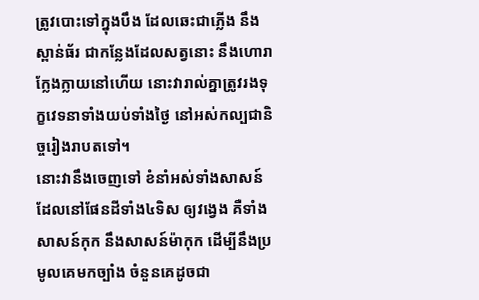ត្រូវបោះទៅក្នុងបឹង ដែលឆេះជាភ្លើង នឹងស្ពាន់ធ័រ ជាកន្លែងដែលសត្វនោះ នឹងហោរាក្លែងក្លាយនៅហើយ នោះវារាល់គ្នាត្រូវរងទុក្ខវេទនាទាំងយប់ទាំងថ្ងៃ នៅអស់កល្បជានិច្ចរៀងរាបតទៅ។
នោះវានឹងចេញទៅ ខំនាំអស់ទាំងសាសន៍ ដែលនៅផែនដីទាំង៤ទិស ឲ្យវង្វេង គឺទាំងសាសន៍កុក នឹងសាសន៍ម៉ាកុក ដើម្បីនឹងប្រមូលគេមកច្បាំង ចំនួនគេដូចជា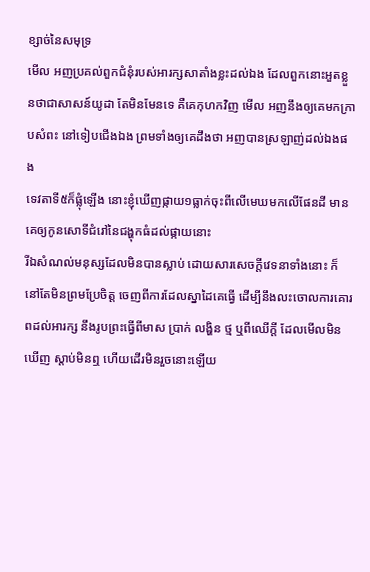ខ្សាច់នៃសមុទ្រ
មើល អញប្រគល់ពួកជំនុំរបស់អារក្សសាតាំងខ្លះដល់ឯង ដែលពួកនោះអួតខ្លួនថាជាសាសន៍យូដា តែមិនមែនទេ គឺគេកុហកវិញ មើល អញនឹងឲ្យគេមកក្រាបសំពះ នៅទៀបជើងឯង ព្រមទាំងឲ្យគេដឹងថា អញបានស្រឡាញ់ដល់ឯងផង
ទេវតាទី៥ក៏ផ្លុំឡើង នោះខ្ញុំឃើញផ្កាយ១ធ្លាក់ចុះពីលើមេឃមកលើផែនដី មានគេឲ្យកូនសោទីជំរៅនៃជង្ហុកធំដល់ផ្កាយនោះ
រីឯសំណល់មនុស្សដែលមិនបានស្លាប់ ដោយសារសេចក្ដីវេទនាទាំងនោះ ក៏នៅតែមិនព្រមប្រែចិត្ត ចេញពីការដែលស្នាដៃគេធ្វើ ដើម្បីនឹងលះចោលការគោរពដល់អារក្ស នឹងរូបព្រះធ្វើពីមាស ប្រាក់ លង្ហិន ថ្ម ឬពីឈើក្តី ដែលមើលមិនឃើញ ស្តាប់មិនឮ ហើយដើរមិនរួចនោះឡើយ